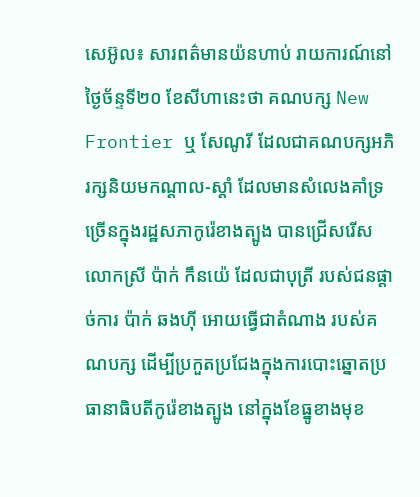សេអ៊ូល៖ សារពត៌មានយ៉នហាប់ រាយការណ៍នៅថ្ងៃច័ន្ទទី២០ ខែសីហានេះថា គណបក្ស New Frontier ឬ សែណូរី ដែលជាគណបក្សអភិរក្សនិយមកណ្តាល-ស្តាំ ដែលមានសំលេងគាំទ្រច្រើនក្នុងរដ្ឋសភាកូរ៉េខាងត្បូង បានជ្រើសរើសលោកស្រី ប៉ាក់ កឹនយ៉េ ដែលជាបុត្រី របស់ជនផ្តាច់ការ ប៉ាក់ ឆងហ៊ី អោយធ្វើជាតំណាង របស់គណបក្ស ដើម្បីប្រកួតប្រជែងក្នុងការបោះឆ្នោតប្រធានាធិបតីកូរ៉េខាងត្បូង នៅក្នុងខែធ្នូខាងមុខ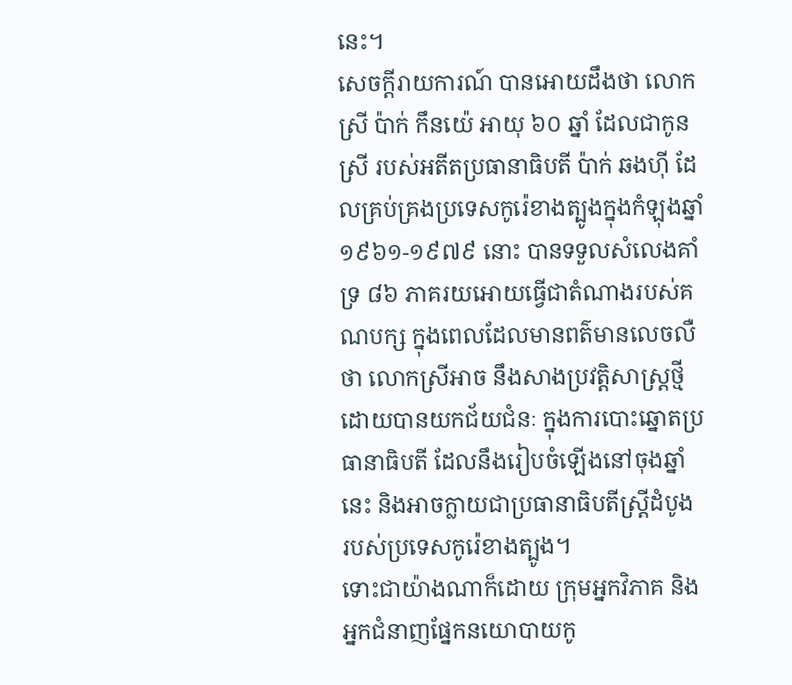នេះ។
សេចក្តីរាយការណ៍ បានអោយដឹងថា លោកស្រី ប៉ាក់ កឹនយ៉េ អាយុ ៦០ ឆ្នាំ ដែលជាកូនស្រី របស់អតីតប្រធានាធិបតី ប៉ាក់ ឆងហ៊ី ដែលគ្រប់គ្រងប្រទេសកូរ៉េខាងត្បូងក្នុងកំឡុងឆ្នាំ ១៩៦១-១៩៧៩ នោះ បានទទួលសំលេងគាំទ្រ ៨៦ ភាគរយអោយធ្វើជាតំណាងរបស់គណបក្ស ក្នុងពេលដែលមានពត៌មានលេចលឺថា លោកស្រីអាច នឹងសាងប្រវត្តិសាស្ត្រថ្មី ដោយបានយកជ័យជំនៈ ក្នុងការបោះឆ្នោតប្រធានាធិបតី ដែលនឹងរៀបចំឡើងនៅចុងឆ្នាំនេះ និងអាចក្លាយជាប្រធានាធិបតីស្ត្រីដំបូង របស់ប្រទេសកូរ៉េខាងត្បូង។
ទោះជាយ៉ាងណាក៏ដោយ ក្រុមអ្នកវិភាគ និងអ្នកជំនាញផ្នែកនយោបាយកូ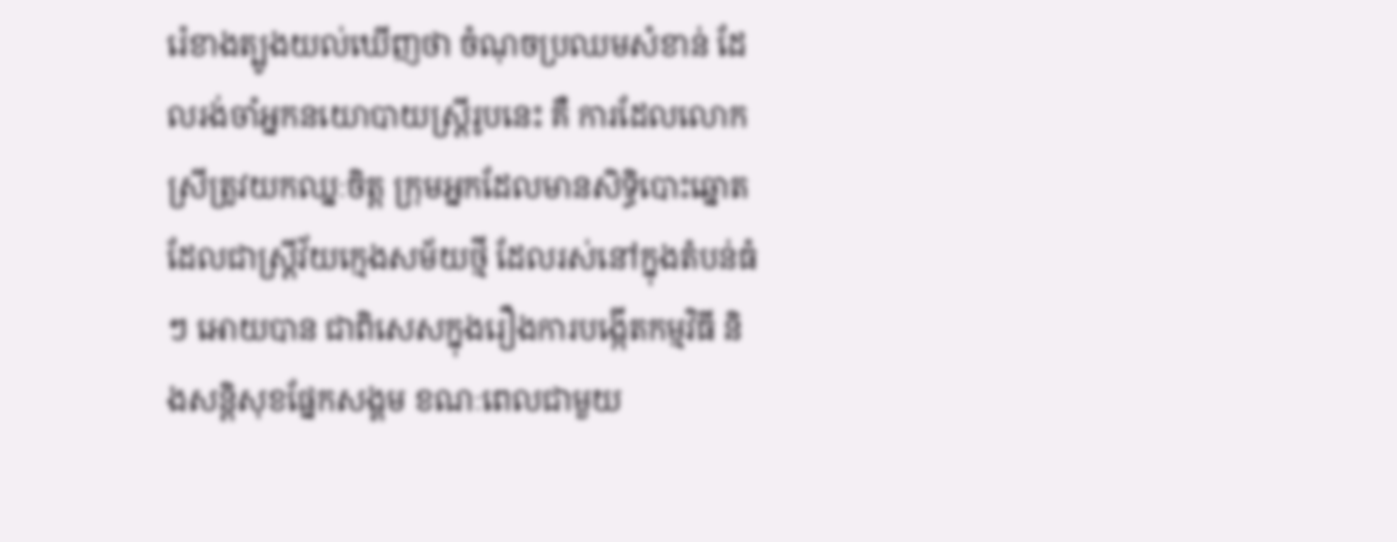រ៉េខាងត្បូងយល់ឃើញថា ចំណុចប្រឈមសំខាន់ ដែលរង់ចាំអ្នកនយោបាយស្ត្រីរូបនេះ គឺ ការដែលលោកស្រីត្រូវយកឈ្នៈចិត្ត ក្រុមអ្នកដែលមានសិទ្ធិបោះឆ្នោត ដែលជាស្ត្រីវ័យក្មេងសម័យថ្មី ដែលរស់នៅក្នុងតំបន់ធំៗ អោយបាន ជាពិសេសក្នុងរឿងការបង្កើតកម្មវិធី និងសន្តិសុខផ្នែកសង្គម ខណៈពេលជាមួយ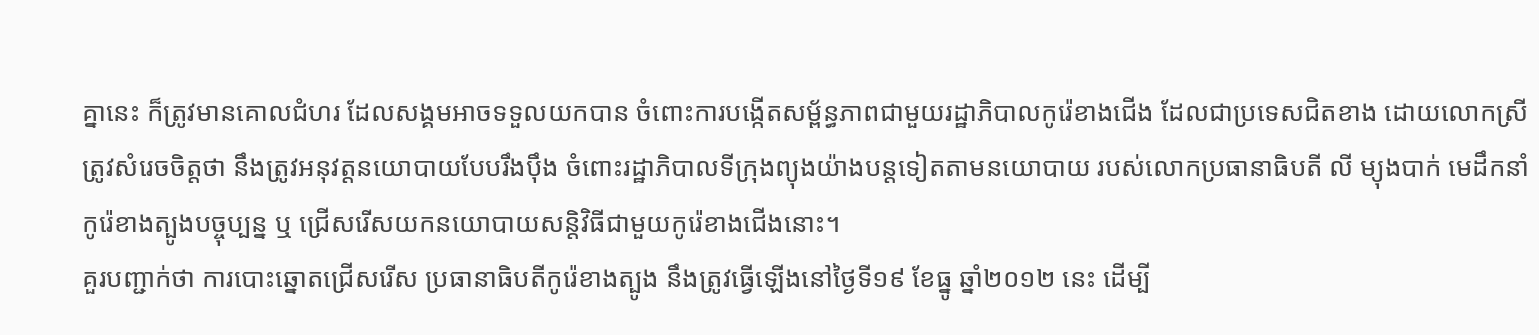គ្នានេះ ក៏ត្រូវមានគោលជំហរ ដែលសង្គមអាចទទួលយកបាន ចំពោះការបង្កើតសម្ព័ន្ធភាពជាមួយរដ្ឋាភិបាលកូរ៉េខាងជើង ដែលជាប្រទេសជិតខាង ដោយលោកស្រីត្រូវសំរេចចិត្តថា នឹងត្រូវអនុវត្តនយោបាយបែបរឹងប៉ឹង ចំពោះរដ្ឋាភិបាលទីក្រុងព្យុងយ៉ាងបន្តទៀតតាមនយោបាយ របស់លោកប្រធានាធិបតី លី ម្យុងបាក់ មេដឹកនាំកូរ៉េខាងត្បូងបច្ចុប្បន្ន ឬ ជ្រើសរើសយកនយោបាយសន្តិវិធីជាមួយកូរ៉េខាងជើងនោះ។
គួរបញ្ជាក់ថា ការបោះឆ្នោតជ្រើសរើស ប្រធានាធិបតីកូរ៉េខាងត្បូង នឹងត្រូវធ្វើឡើងនៅថ្ងៃទី១៩ ខែធ្នូ ឆ្នាំ២០១២ នេះ ដើម្បី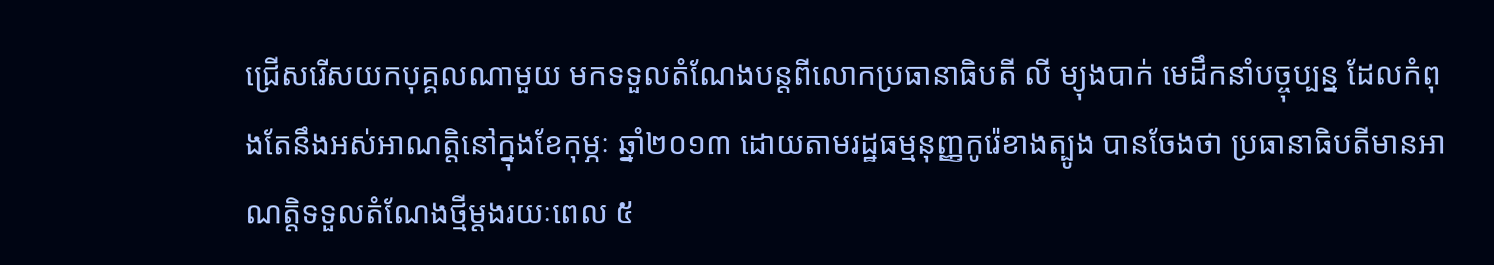ជ្រើសរើសយកបុគ្គលណាមួយ មកទទួលតំណែងបន្តពីលោកប្រធានាធិបតី លី ម្យុងបាក់ មេដឹកនាំបច្ចុប្បន្ន ដែលកំពុងតែនឹងអស់អាណត្តិនៅក្នុងខែកុម្ភៈ ឆ្នាំ២០១៣ ដោយតាមរដ្ឋធម្មនុញ្ញកូរ៉េខាងត្បូង បានចែងថា ប្រធានាធិបតីមានអាណត្តិទទួលតំណែងថ្មីម្តងរយៈពេល ៥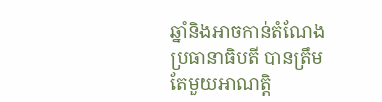ឆ្នាំនិងអាចកាន់តំណែងប្រធានាធិបតី បានត្រឹមតែមួយអាណត្តិ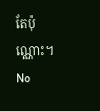តែប៉ុណ្ណោះ។
No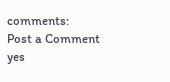comments:
Post a Comment
yes